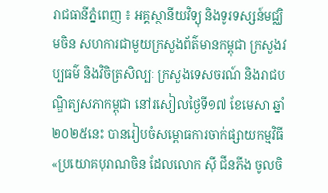រាជធានីភ្នំពេញ ៖ អគ្គស្ថានីយវិទ្យុ និងទូរទស្សន៍មជ្ឈិមចិន សហការជាមួយក្រសួងព័ត៌មានកម្ពុជា ក្រសួងវប្បធម៌ និងវិចិត្រសិល្បៈ ក្រសួងទេសចរណ៍ និងរាជបណ្ឌិត្យសភាកម្ពុជា នៅរសៀលថ្ងៃទី១៧ ខែមេសា ឆ្នាំ២០២៥នេះ បានរៀបចំសម្ពោធការចាក់ផ្សាយកម្មវិធី «ប្រយោគបុរាណចិន ដែលលោក ស៊ី ជីនភីង ចូលចិ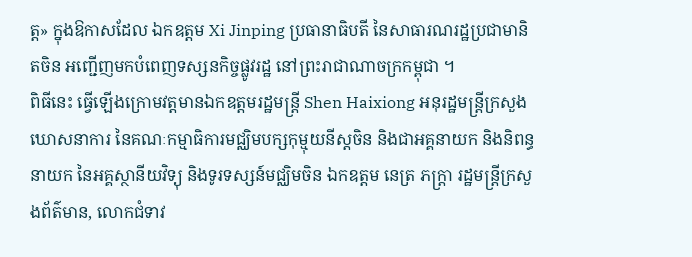ត្ត» ក្នុងឱកាសដែល ឯកឧត្តម Xi Jinping ប្រធានាធិបតី នៃសាធារណរដ្ឋប្រជាមានិតចិន អញ្ជើញមកបំពេញទស្សនកិច្ចផ្លូវរដ្ឋ នៅព្រះរាជាណាចក្រកម្ពុជា ។
ពិធីនេះ ធ្វើឡើងក្រោមវត្តមានឯកឧត្តមរដ្ឋមន្ត្រី Shen Haixiong អនុរដ្ឋមន្ត្រីក្រសួងឃោសនាការ នៃគណៈកម្មាធិការមជ្ឈិមបក្សកុម្មុយនីស្តចិន និងជាអគ្គនាយក និងនិពន្ធនាយក នៃអគ្គស្ថានីយវិទ្យុ និងទូរទស្សន៍មជ្ឈិមចិន ឯកឧត្តម នេត្រ ភក្ត្រា រដ្ឋមន្ត្រីក្រសួងព័ត៌មាន, លោកជំទាវ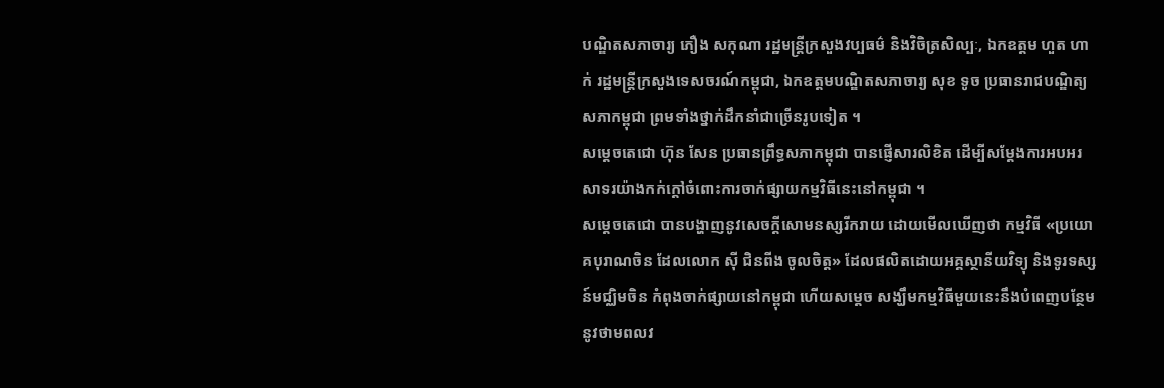បណ្ឌិតសភាចារ្យ ភឿង សកុណា រដ្ឋមន្ត្រីក្រសួងវប្បធម៌ និងវិចិត្រសិល្បៈ, ឯកឧត្តម ហួត ហាក់ រដ្ឋមន្ត្រីក្រសួងទេសចរណ៍កម្ពុជា, ឯកឧត្តមបណ្ឌិតសភាចារ្យ សុខ ទូច ប្រធានរាជបណ្ឌិត្យសភាកម្ពុជា ព្រមទាំងថ្នាក់ដឹកនាំជាច្រើនរូបទៀត ។
សម្តេចតេជោ ហ៊ុន សែន ប្រធានព្រឹទ្ធសភាកម្ពុជា បានផ្ញើសារលិខិត ដើម្បីសម្តែងការអបអរសាទរយ៉ាងកក់ក្តៅចំពោះការចាក់ផ្សាយកម្មវិធីនេះនៅកម្ពុជា ។
សម្តេចតេជោ បានបង្ហាញនូវសេចក្តីសោមនស្សរីករាយ ដោយមើលឃើញថា កម្មវិធី «ប្រយោគបុរាណចិន ដែលលោក ស៊ី ជិនពីង ចូលចិត្ត» ដែលផលិតដោយអគ្គស្ថានីយវិទ្យុ និងទូរទស្សន៍មជ្ឈិមចិន កំពុងចាក់ផ្សាយនៅកម្ពុជា ហើយសម្តេច សង្ឃឹមកម្មវិធីមួយនេះនឹងបំពេញបន្ថែម នូវថាមពលវ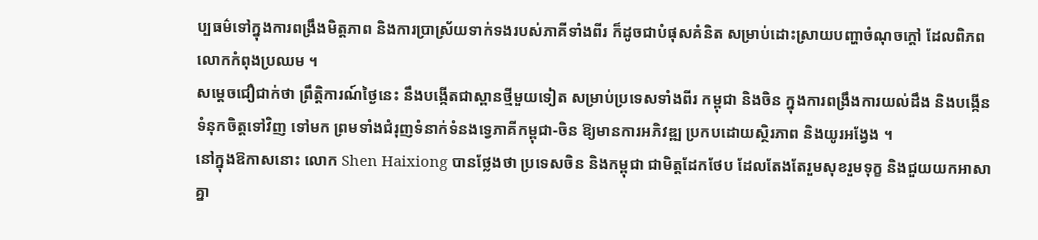ប្បធម៌ទៅក្នុងការពង្រឹងមិត្តភាព និងការប្រាស្រ័យទាក់ទងរបស់ភាគីទាំងពីរ ក៏ដូចជាបំផុសគំនិត សម្រាប់ដោះស្រាយបញ្ហាចំណុចក្ដៅ ដែលពិភពលោកកំពុងប្រឈម ។
សម្ដេចជឿជាក់ថា ព្រឹត្តិការណ៍ថ្ងៃនេះ នឹងបង្កើតជាស្ពានថ្មីមួយទៀត សម្រាប់ប្រទេសទាំងពីរ កម្ពុជា និងចិន ក្នុងការពង្រឹងការយល់ដឹង និងបង្កើនទំនុកចិត្តទៅវិញ ទៅមក ព្រមទាំងជំរុញទំនាក់ទំនងទ្វេភាគីកម្ពុជា-ចិន ឱ្យមានការអភិវឌ្ឍ ប្រកបដោយស្ថិរភាព និងយូរអង្វែង ។
នៅក្នុងឱកាសនោះ លោក Shen Haixiong បានថ្លែងថា ប្រទេសចិន និងកម្ពុជា ជាមិត្តដែកថែប ដែលតែងតែរួមសុខរួមទុក្ខ និងជួយយកអាសាគ្នា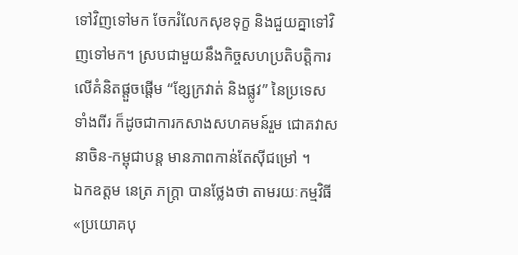ទៅវិញទៅមក ចែករំលែកសុខទុក្ខ និងជួយគ្នាទៅវិញទៅមក។ ស្របជាមួយនឹងកិច្ចសហប្រតិបត្តិការលើគំនិតផ្តួចផ្តើម “ខ្សែក្រវាត់ និងផ្លូវ” នៃប្រទេសទាំងពីរ ក៏ដូចជាការកសាងសហគមន៍រួម ជោគវាសនាចិន-កម្ពុជាបន្ត មានភាពកាន់តែស៊ីជម្រៅ ។
ឯកឧត្តម នេត្រ ភក្ត្រា បានថ្លែងថា តាមរយៈកម្មវិធី «ប្រយោគបុ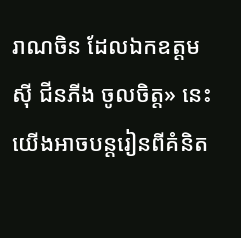រាណចិន ដែលឯកឧត្តម ស៊ី ជីនភីង ចូលចិត្ត» នេះ យើងអាចបន្តរៀនពីគំនិត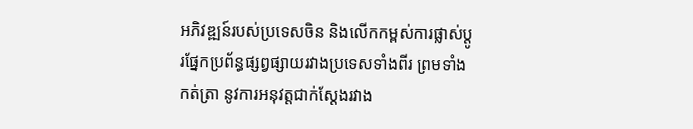អភិវឌ្ឍន៍របស់ប្រទេសចិន និងលើកកម្ពស់ការផ្លាស់ប្តូរផ្នែកប្រព័ន្ធផ្សព្វផ្សាយរវាងប្រទេសទាំងពីរ ព្រមទាំងកត់ត្រា នូវការអនុវត្តជាក់ស្តែងរវាង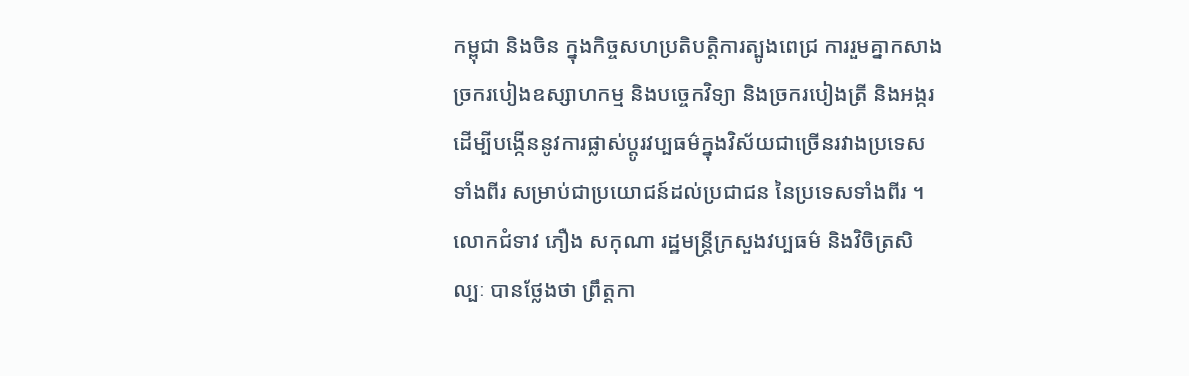កម្ពុជា និងចិន ក្នុងកិច្ចសហប្រតិបត្តិការត្បូងពេជ្រ ការរួមគ្នាកសាងច្រករបៀងឧស្សាហកម្ម និងបច្ចេកវិទ្យា និងច្រករបៀងត្រី និងអង្ករ ដើម្បីបង្កើននូវការផ្លាស់ប្តូរវប្បធម៌ក្នុងវិស័យជាច្រើនរវាងប្រទេសទាំងពីរ សម្រាប់ជាប្រយោជន៍ដល់ប្រជាជន នៃប្រទេសទាំងពីរ ។
លោកជំទាវ ភឿង សកុណា រដ្ឋមន្ត្រីក្រសួងវប្បធម៌ និងវិចិត្រសិល្បៈ បានថ្លែងថា ព្រឹត្តកា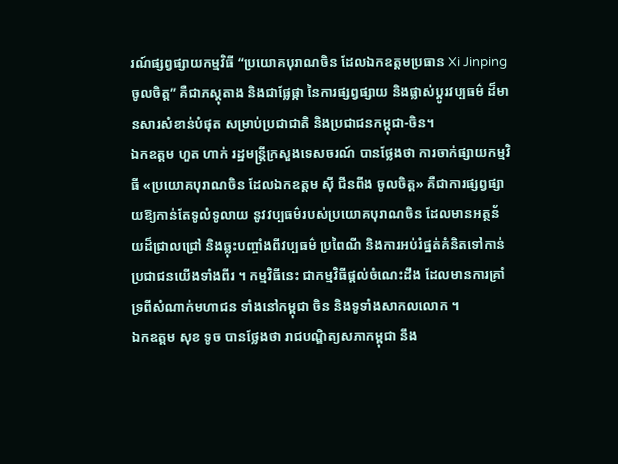រណ៍ផ្សព្វផ្សាយកម្មវិធី “ប្រយោគបុរាណចិន ដែលឯកឧត្តមប្រធាន Xi Jinping ចូលចិត្ត” គឺជាភស្តុតាង និងជាផ្លែផ្កា នៃការផ្សព្វផ្សាយ និងផ្លាស់ប្តូរវប្បធម៌ ដ៏មានសារសំខាន់បំផុត សម្រាប់ប្រជាជាតិ និងប្រជាជនកម្ពុជា-ចិន។
ឯកឧត្តម ហួត ហាក់ រដ្ឋមន្ត្រីក្រសួងទេសចរណ៍ បានថ្លែងថា ការចាក់ផ្សាយកម្មវិធី «ប្រយោគបុរាណចិន ដែលឯកឧត្តម ស៊ី ជីនពីង ចូលចិត្ត» គឺជាការផ្សព្វផ្សាយឱ្យកាន់តែទូលំទូលាយ នូវវប្បធម៌របស់ប្រយោគបុរាណចិន ដែលមានអត្ថន័យដ៏ជ្រាលជ្រៅ និងឆ្លុះបញ្ចាំងពីវប្បធម៌ ប្រពៃណី និងការអប់រំផ្នត់គំនិតទៅកាន់ប្រជាជនយើងទាំងពីរ ។ កម្មវិធីនេះ ជាកម្មវិធីផ្តល់ចំណេះដឹង ដែលមានការគ្រាំទ្រពីសំណាក់មហាជន ទាំងនៅកម្ពុជា ចិន និងទូទាំងសាកលលោក ។
ឯកឧត្តម សុខ ទូច បានថ្លែងថា រាជបណ្ឌិត្យសភាកម្ពុជា នឹង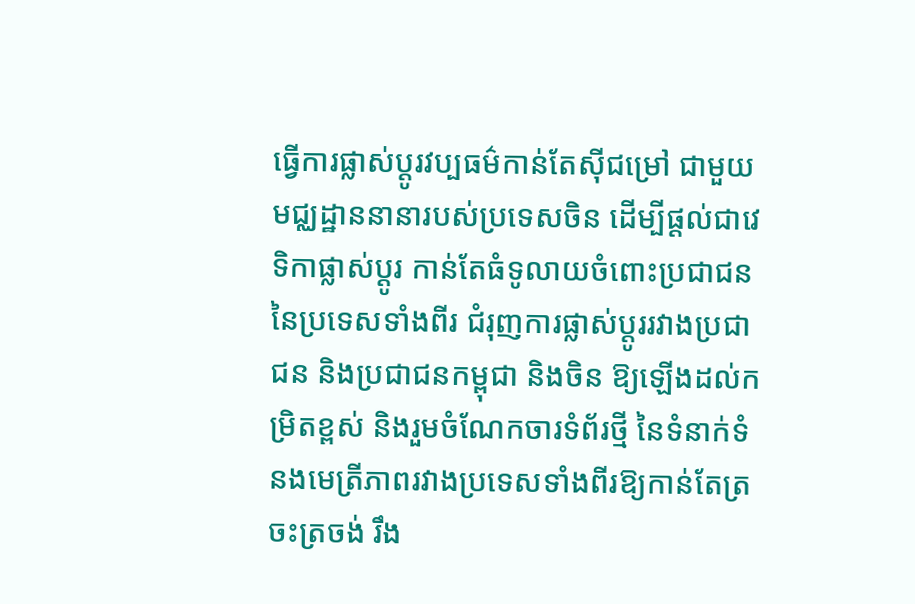ធ្វើការផ្លាស់ប្តូរវប្បធម៌កាន់តែស៊ីជម្រៅ ជាមួយមជ្ឈដ្ឋាននានារបស់ប្រទេសចិន ដើម្បីផ្តល់ជាវេទិកាផ្លាស់ប្តូរ កាន់តែធំទូលាយចំពោះប្រជាជន នៃប្រទេសទាំងពីរ ជំរុញការផ្លាស់ប្តូររវាងប្រជាជន និងប្រជាជនកម្ពុជា និងចិន ឱ្យឡើងដល់កម្រិតខ្ពស់ និងរួមចំណែកចារទំព័រថ្មី នៃទំនាក់ទំនងមេត្រីភាពរវាងប្រទេសទាំងពីរឱ្យកាន់តែត្រចះត្រចង់ រឹង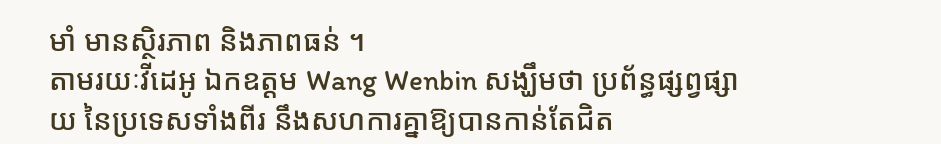មាំ មានស្ថិរភាព និងភាពធន់ ។
តាមរយៈវីដេអូ ឯកឧត្តម Wang Wenbin សង្ឃឹមថា ប្រព័ន្ធផ្សព្វផ្សាយ នៃប្រទេសទាំងពីរ នឹងសហការគ្នាឱ្យបានកាន់តែជិត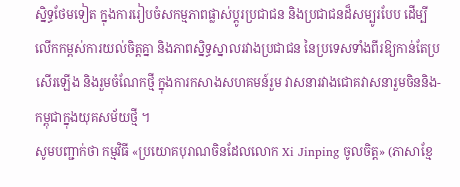ស្និទ្ធថែមទៀត ក្នុងការរៀបចំសកម្មភាពផ្លាស់ប្តូរប្រជាជន និងប្រជាជនដ៏សម្បូរបែប ដើម្បីលើកកម្ពស់ការយល់ចិត្តគ្នា និងភាពស្និទ្ធស្នាលរវាងប្រជាជន នៃប្រទេសទាំងពីរឱ្យកាន់តែប្រសើរឡើង និងរួមចំណែកថ្មី ក្នុងការកសាងសហគមន៍រួម វាសនារវាងជោគវាសនារួមចិននិង-កម្ពុជាក្នុងយុគសម័យថ្មី ។
សូមបញ្ជាក់ថា កម្មវិធី «ប្រយោគបុរាណចិនដែលលោក Xi Jinping ចូលចិត្ត» (ភាសាខ្មែ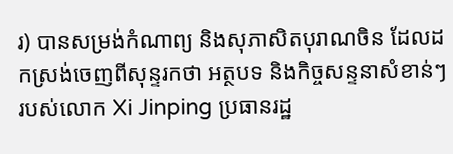រ) បានសម្រង់កំណាព្យ និងសុភាសិតបុរាណចិន ដែលដកស្រង់ចេញពីសុន្ទរកថា អត្ថបទ និងកិច្ចសន្ទនាសំខាន់ៗរបស់លោក Xi Jinping ប្រធានរដ្ឋ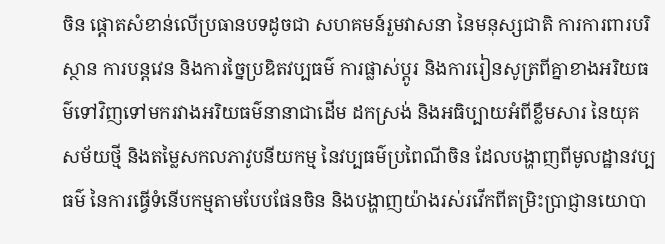ចិន ផ្តោតសំខាន់លើប្រធានបទដូចជា សហគមន៍រួមវាសនា នៃមនុស្សជាតិ ការការពារបរិស្ថាន ការបន្តវេន និងការច្នៃប្រឌិតវប្បធម៌ ការផ្លាស់ប្តូរ និងការរៀនសូត្រពីគ្នាខាងអរិយធម៌ទៅវិញទៅមករវាងអរិយធម៌នានាជាដើម ដកស្រង់ និងអធិប្បាយអំពីខ្លឹមសារ នៃយុគសម័យថ្មី និងតម្លៃសកលភាវូបនីយកម្ម នៃវប្បធម៌ប្រពៃណីចិន ដែលបង្ហាញពីមូលដ្ឋានវប្បធម៌ នៃការធ្វើទំនើបកម្មតាមបែបផែនចិន និងបង្ហាញយ៉ាងរស់រវើកពីតម្រិះប្រាជ្ញានយោបា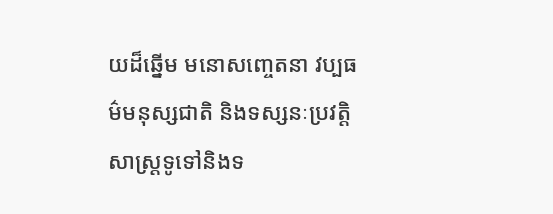យដ៏ឆ្នើម មនោសញ្ចេតនា វប្បធម៌មនុស្សជាតិ និងទស្សនៈប្រវត្តិសាស្ត្រទូទៅនិងទ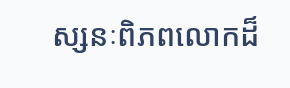ស្សនៈពិភពលោកដ៏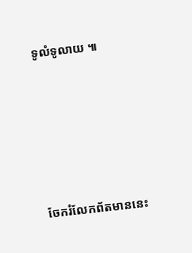ទូលំទូលាយ ៕






ចែករំលែកព័តមាននេះ